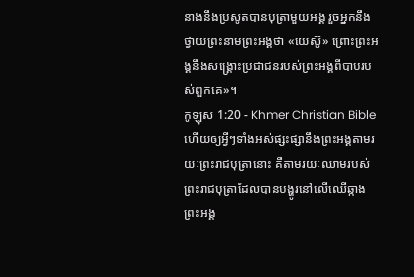នាងនឹងប្រសូតបានបុត្រាមួយអង្គ រួចអ្នកនឹងថ្វាយព្រះនាមព្រះអង្គថា «យេស៊ូ» ព្រោះព្រះអង្គនឹងសង្គ្រោះប្រជាជនរបស់ព្រះអង្គពីបាបរបស់ពួកគេ»។
កូឡុស 1:20 - Khmer Christian Bible ហើយឲ្យអ្វីៗទាំងអស់ផ្សះផ្សានឹងព្រះអង្គតាមរយៈព្រះរាជបុត្រានោះ គឺតាមរយៈឈាមរបស់ព្រះរាជបុត្រាដែលបានបង្ហូរនៅលើឈើឆ្កាង ព្រះអង្គ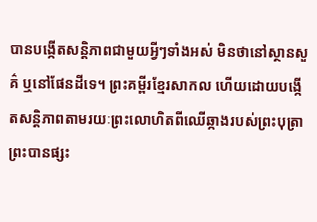បានបង្កើតសន្ដិភាពជាមួយអ្វីៗទាំងអស់ មិនថានៅស្ថានសួគ៌ ឬនៅផែនដីទេ។ ព្រះគម្ពីរខ្មែរសាកល ហើយដោយបង្កើតសន្តិភាពតាមរយៈព្រះលោហិតពីឈើឆ្កាងរបស់ព្រះបុត្រា ព្រះបានផ្សះ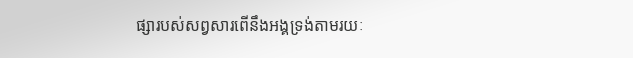ផ្សារបស់សព្វសារពើនឹងអង្គទ្រង់តាមរយៈ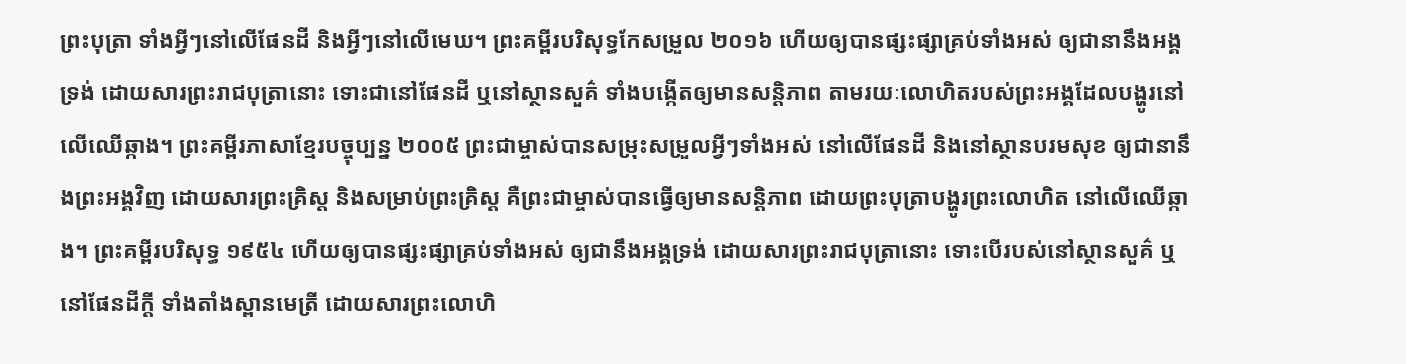ព្រះបុត្រា ទាំងអ្វីៗនៅលើផែនដី និងអ្វីៗនៅលើមេឃ។ ព្រះគម្ពីរបរិសុទ្ធកែសម្រួល ២០១៦ ហើយឲ្យបានផ្សះផ្សាគ្រប់ទាំងអស់ ឲ្យជានានឹងអង្គទ្រង់ ដោយសារព្រះរាជបុត្រានោះ ទោះជានៅផែនដី ឬនៅស្ថានសួគ៌ ទាំងបង្កើតឲ្យមានសន្ដិភាព តាមរយៈលោហិតរបស់ព្រះអង្គដែលបង្ហូរនៅលើឈើឆ្កាង។ ព្រះគម្ពីរភាសាខ្មែរបច្ចុប្បន្ន ២០០៥ ព្រះជាម្ចាស់បានសម្រុះសម្រួលអ្វីៗទាំងអស់ នៅលើផែនដី និងនៅស្ថានបរមសុខ ឲ្យជានានឹងព្រះអង្គវិញ ដោយសារព្រះគ្រិស្ត និងសម្រាប់ព្រះគ្រិស្ត គឺព្រះជាម្ចាស់បានធ្វើឲ្យមានសន្តិភាព ដោយព្រះបុត្រាបង្ហូរព្រះលោហិត នៅលើឈើឆ្កាង។ ព្រះគម្ពីរបរិសុទ្ធ ១៩៥៤ ហើយឲ្យបានផ្សះផ្សាគ្រប់ទាំងអស់ ឲ្យជានឹងអង្គទ្រង់ ដោយសារព្រះរាជបុត្រានោះ ទោះបើរបស់នៅស្ថានសួគ៌ ឬនៅផែនដីក្តី ទាំងតាំងស្ពានមេត្រី ដោយសារព្រះលោហិ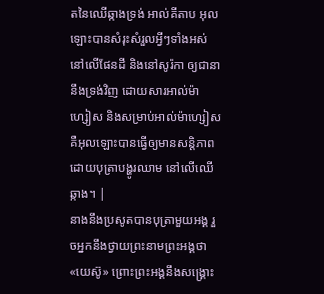តនៃឈើឆ្កាងទ្រង់ អាល់គីតាប អុលឡោះបានសំរុះសំរួលអ្វីៗទាំងអស់ នៅលើផែនដី និងនៅសូរ៉កា ឲ្យជានានឹងទ្រង់វិញ ដោយសារអាល់ម៉ាហ្សៀស និងសម្រាប់អាល់ម៉ាហ្សៀស គឺអុលឡោះបានធ្វើឲ្យមានសន្ដិភាព ដោយបុត្រាបង្ហូរឈាម នៅលើឈើឆ្កាង។ |
នាងនឹងប្រសូតបានបុត្រាមួយអង្គ រួចអ្នកនឹងថ្វាយព្រះនាមព្រះអង្គថា «យេស៊ូ» ព្រោះព្រះអង្គនឹងសង្គ្រោះ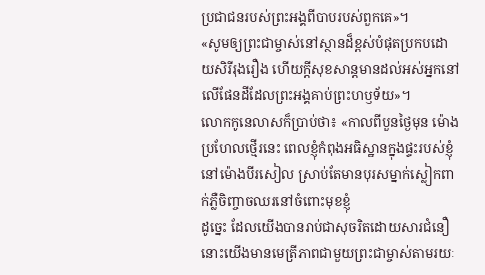ប្រជាជនរបស់ព្រះអង្គពីបាបរបស់ពួកគេ»។
«សូមឲ្យព្រះជាម្ចាស់នៅស្ថានដ៏ខ្ពស់បំផុតប្រកបដោយសិរីរុងរឿង ហើយក្ដីសុខសាន្ដមានដល់អស់អ្នកនៅលើផែនដីដែលព្រះអង្គគាប់ព្រះហឫទ័យ»។
លោកកូនេលាសក៏ប្រាប់ថា៖ «កាលពីបួនថ្ងៃមុន ម៉ោងប្រហែលថ្មើរនេះ ពេលខ្ញុំកំពុងអធិស្ឋានក្នុងផ្ទះរបស់ខ្ញុំនៅម៉ោងបីរសៀល ស្រាប់តែមានបុរសម្នាក់ស្លៀកពាក់ភ្លឺចិញ្ចាចឈរនៅចំពោះមុខខ្ញុំ
ដូច្នេះ ដែលយើងបានរាប់ជាសុចរិតដោយសារជំនឿ នោះយើងមានមេត្រីភាពជាមួយព្រះជាម្ចាស់តាមរយៈ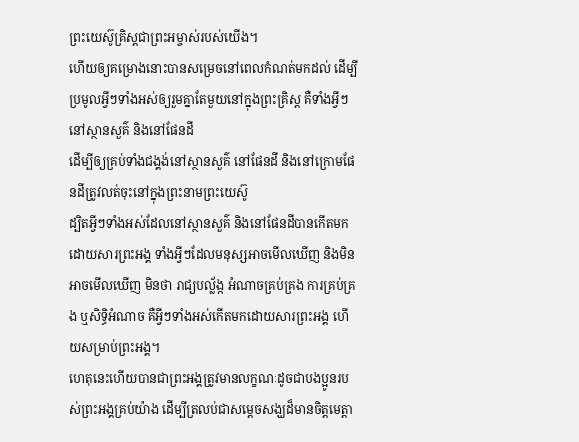ព្រះយេស៊ូគ្រិស្ដជាព្រះអម្ចាស់របស់យើង។
ហើយឲ្យគម្រោងនោះបានសម្រេចនៅពេលកំណត់មកដល់ ដើម្បីប្រមូលអ្វីៗទាំងអស់ឲ្យរួមគ្នាតែមួយនៅក្នុងព្រះគ្រិស្ដ គឺទាំងអ្វីៗនៅស្ថានសួគ៌ និងនៅផែនដី
ដើម្បីឲ្យគ្រប់ទាំងជង្គង់នៅស្ថានសួគ៌ នៅផែនដី និងនៅក្រោមផែនដីត្រូវលត់ចុះនៅក្នុងព្រះនាមព្រះយេស៊ូ
ដ្បិតអ្វីៗទាំងអស់ដែលនៅស្ថានសួគ៌ និងនៅផែនដីបានកើតមកដោយសារព្រះអង្គ ទាំងអ្វីៗដែលមនុស្សអាចមើលឃើញ និងមិនអាចមើលឃើញ មិនថា រាជ្យបល្ល័ង្ក អំណាចគ្រប់គ្រង ការគ្រប់គ្រង ឬសិទ្ធិអំណាច គឺអ្វីៗទាំងអស់កើតមកដោយសារព្រះអង្គ ហើយសម្រាប់ព្រះអង្គ។
ហេតុនេះហើយបានជាព្រះអង្គត្រូវមានលក្ខណៈដូចជាបងប្អូនរបស់ព្រះអង្គគ្រប់យ៉ាង ដើម្បីត្រលប់ជាសម្ដេចសង្ឃដ៏មានចិត្តមេត្តា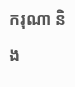ករុណា និង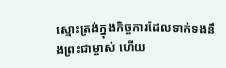ស្មោះត្រង់ក្នុងកិច្ចការដែលទាក់ទងនឹងព្រះជាម្ចាស់ ហើយ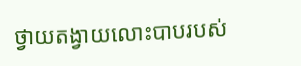ថ្វាយតង្វាយលោះបាបរបស់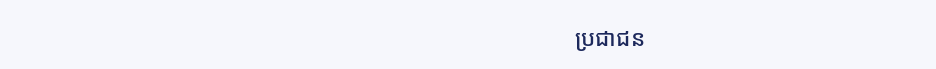ប្រជាជន